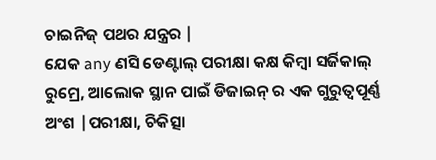ଚାଇନିଜ୍ ପଥର ଯନ୍ତ୍ରର |
ଯେକ any ଣସି ଡେଣ୍ଟାଲ୍ ପରୀକ୍ଷା କକ୍ଷ କିମ୍ବା ସର୍ଜିକାଲ୍ ରୁମ୍ରେ, ଆଲୋକ ସ୍ଥାନ ପାଇଁ ଡିଜାଇନ୍ ର ଏକ ଗୁରୁତ୍ୱପୂର୍ଣ୍ଣ ଅଂଶ |ପରୀକ୍ଷା, ଚିକିତ୍ସା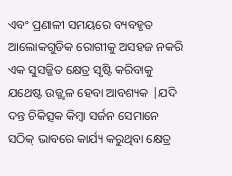ଏବଂ ପ୍ରଣାଳୀ ସମୟରେ ବ୍ୟବହୃତ ଆଲୋକଗୁଡିକ ରୋଗୀକୁ ଅସହଜ ନକରି ଏକ ସୁସଜ୍ଜିତ କ୍ଷେତ୍ର ସୃଷ୍ଟି କରିବାକୁ ଯଥେଷ୍ଟ ଉଜ୍ଜ୍ୱଳ ହେବା ଆବଶ୍ୟକ |ଯଦି ଦନ୍ତ ଚିକିତ୍ସକ କିମ୍ବା ସର୍ଜନ ସେମାନେ ସଠିକ୍ ଭାବରେ କାର୍ଯ୍ୟ କରୁଥିବା କ୍ଷେତ୍ର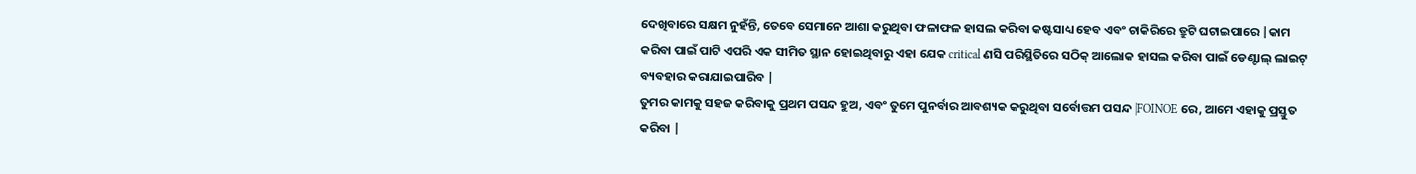ଦେଖିବାରେ ସକ୍ଷମ ନୁହଁନ୍ତି, ତେବେ ସେମାନେ ଆଶା କରୁଥିବା ଫଳାଫଳ ହାସଲ କରିବା କଷ୍ଟସାଧ୍ୟ ହେବ ଏବଂ ଚାକିରିରେ ତ୍ରୁଟି ଘଟାଇପାରେ |କାମ କରିବା ପାଇଁ ପାଟି ଏପରି ଏକ ସୀମିତ ସ୍ଥାନ ହୋଇଥିବାରୁ ଏହା ଯେକ critical ଣସି ପରିସ୍ଥିତିରେ ସଠିକ୍ ଆଲୋକ ହାସଲ କରିବା ପାଇଁ ଡେଣ୍ଟାଲ୍ ଲାଇଟ୍ ବ୍ୟବହାର କରାଯାଇପାରିବ |
ତୁମର କାମକୁ ସହଜ କରିବାକୁ ପ୍ରଥମ ପସନ୍ଦ ହୁଅ, ଏବଂ ତୁମେ ପୁନର୍ବାର ଆବଶ୍ୟକ କରୁଥିବା ସର୍ବୋତ୍ତମ ପସନ୍ଦ |FOINOE ରେ, ଆମେ ଏହାକୁ ପ୍ରସ୍ତୁତ କରିବା |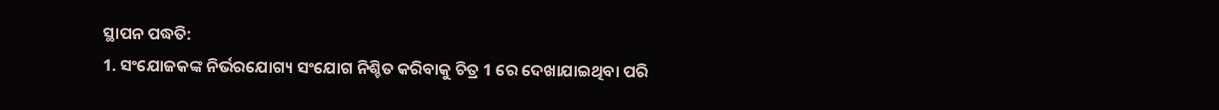ସ୍ଥାପନ ପଦ୍ଧତି:
1. ସଂଯୋଜକଙ୍କ ନିର୍ଭରଯୋଗ୍ୟ ସଂଯୋଗ ନିଶ୍ଚିତ କରିବାକୁ ଚିତ୍ର 1 ରେ ଦେଖାଯାଇଥିବା ପରି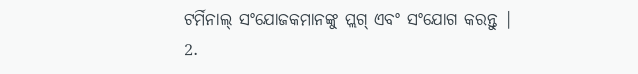ଟର୍ମିନାଲ୍ ସଂଯୋଜକମାନଙ୍କୁ ପ୍ଲଗ୍ ଏବଂ ସଂଯୋଗ କରନ୍ତୁ |
2.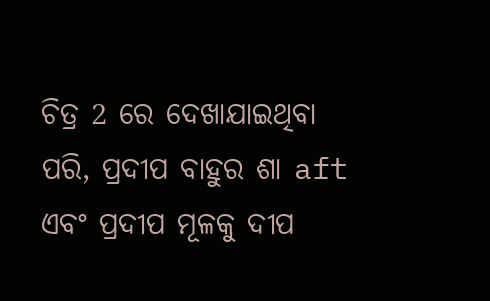ଚିତ୍ର 2 ରେ ଦେଖାଯାଇଥିବା ପରି, ପ୍ରଦୀପ ବାହୁର ଶା aft ଏବଂ ପ୍ରଦୀପ ମୂଳକୁ ଦୀପ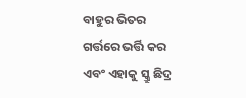ବାହୁର ଭିତର ଗର୍ତ୍ତରେ ଭର୍ତ୍ତି କର ଏବଂ ଏହାକୁ ସ୍କ୍ରୁ ଛିଦ୍ର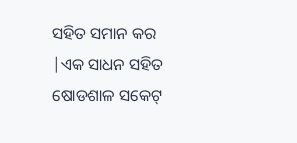ସହିତ ସମାନ କର |ଏକ ସାଧନ ସହିତ ଷୋଡଶାଳ ସକେଟ୍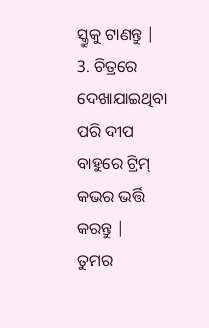ସ୍କ୍ରୁକୁ ଟାଣନ୍ତୁ |
3. ଚିତ୍ରରେ ଦେଖାଯାଇଥିବା ପରି ଦୀପ ବାହୁରେ ଟ୍ରିମ୍ କଭର ଭର୍ତ୍ତି କରନ୍ତୁ |
ତୁମର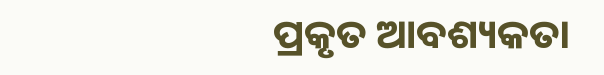ପ୍ରକୃତ ଆବଶ୍ୟକତା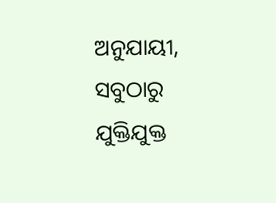ଅନୁଯାୟୀ, ସବୁଠାରୁ ଯୁକ୍ତିଯୁକ୍ତ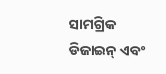ସାମଗ୍ରିକ ଡିଜାଇନ୍ ଏବଂ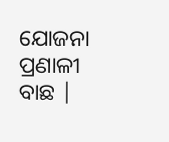ଯୋଜନା ପ୍ରଣାଳୀ ବାଛ |